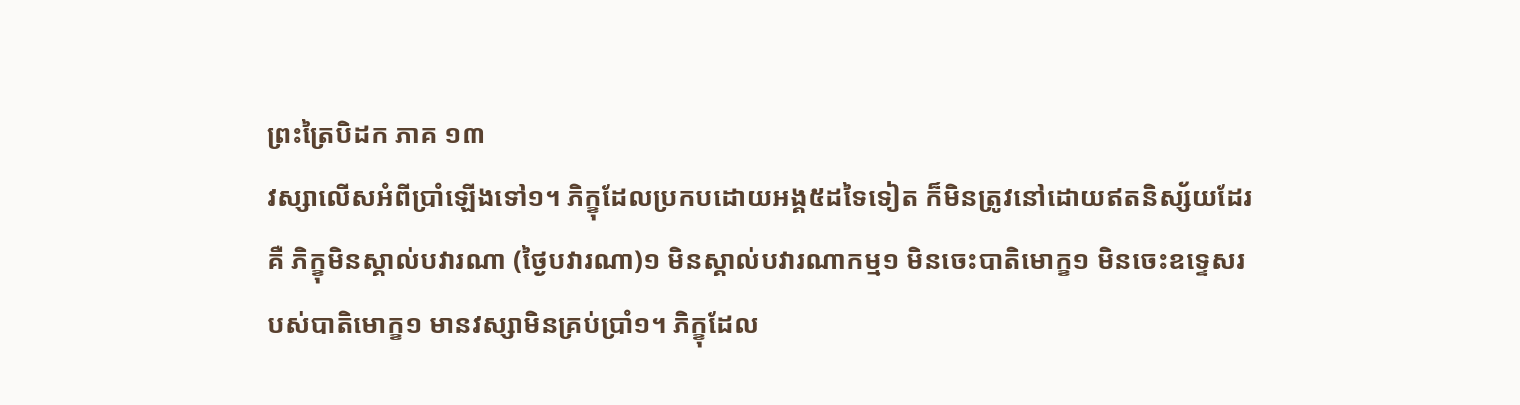ព្រះត្រៃបិដក ភាគ ១៣
វស្សាលើសអំពីប្រាំឡើងទៅ១។ ភិក្ខុដែលប្រកបដោយអង្គ៥ដទៃទៀត ក៏មិនត្រូវនៅដោយឥតនិស្ស័យដែរ គឺ ភិក្ខុមិនស្គាល់បវារណា (ថ្ងៃបវារណា)១ មិនស្គាល់បវារណាកម្ម១ មិនចេះបាតិមោក្ខ១ មិនចេះឧទ្ទេសរបស់បាតិមោក្ខ១ មានវស្សាមិនគ្រប់ប្រាំ១។ ភិក្ខុដែល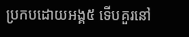ប្រកបដោយអង្គ៥ ទើបគួរនៅ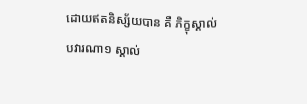ដោយឥតនិស្ស័យបាន គឺ ភិក្ខុស្គាល់បវារណា១ ស្គាល់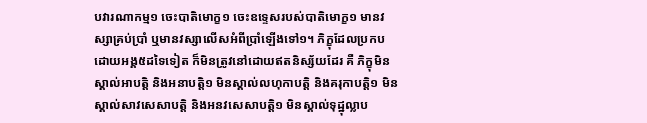បវារណាកម្ម១ ចេះបាតិមោក្ខ១ ចេះឧទ្ទេសរបស់បាតិមោក្ខ១ មានវស្សាគ្រប់ប្រាំ ឬមានវស្សាលើសអំពីប្រាំឡើងទៅ១។ ភិក្ខុដែលប្រកបដោយអង្គ៥ដទៃទៀត ក៏មិនត្រូវនៅដោយឥតនិស្ស័យដែរ គឺ ភិក្ខុមិនស្គាល់អាបត្តិ និងអនាបត្តិ១ មិនស្គាល់លហុកាបត្តិ និងគរុកាបត្តិ១ មិនស្គាល់សាវសេសាបត្តិ និងអនវសេសាបត្តិ១ មិនស្គាល់ទុដ្ឋុល្លាប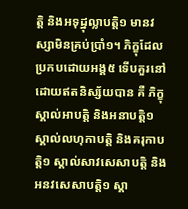ត្តិ និងអទុដ្ឋុល្លាបត្តិ១ មានវស្សាមិនគ្រប់ប្រាំ១។ ភិក្ខុដែលប្រកបដោយអង្គ៥ ទើបគួរនៅដោយឥតនិស្ស័យបាន គឺ ភិក្ខុស្គាល់អាបត្តិ និងអនាបត្តិ១ ស្គាល់លហុកាបត្តិ និងគរុកាបត្តិ១ ស្គាល់សាវសេសាបត្តិ និងអនវសេសាបត្តិ១ ស្គា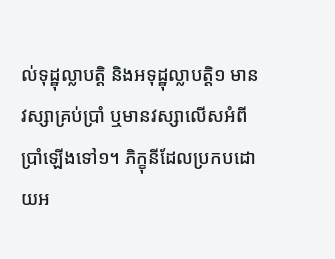ល់ទុដ្ឋុល្លាបត្តិ និងអទុដ្ឋុល្លាបត្តិ១ មានវស្សាគ្រប់ប្រាំ ឬមានវស្សាលើសអំពីប្រាំឡើងទៅ១។ ភិក្ខុនីដែលប្រកបដោយអ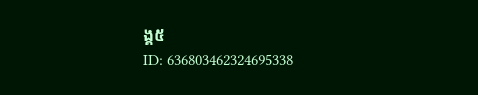ង្គ៥
ID: 636803462324695338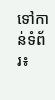ទៅកាន់ទំព័រ៖